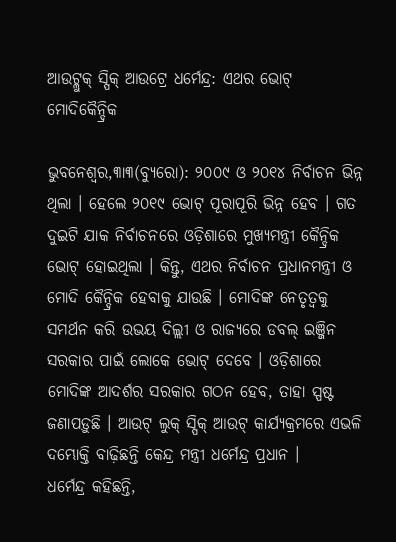ଆଉଟ୍ଲୁକ୍ ସ୍ପିକ୍ ଆଉଟ୍ରେ ଧର୍ମେନ୍ଦ୍ର: ଏଥର ଭୋଟ୍ ମୋଦିକୈନ୍ଦ୍ରିକ

ଭୁବନେଶ୍ୱର,୩ା୩(ବ୍ୟୁରୋ): ୨୦୦୯ ଓ ୨୦୧୪ ନିର୍ବାଚନ ଭିନ୍ନ ଥିଲା । ହେଲେ ୨୦୧୯ ଭୋଟ୍ ପୂରାପୂରି ଭିନ୍ନ ହେବ । ଗତ ଦୁଇଟି ଯାକ ନିର୍ବାଚନରେ ଓଡ଼ିଶାରେ ମୁଖ୍ୟମନ୍ତ୍ରୀ କୈନ୍ଦ୍ରିକ ଭୋଟ୍ ହୋଇଥିଲା । କିନ୍ତୁ, ଏଥର ନିର୍ବାଚନ ପ୍ରଧାନମନ୍ତ୍ରୀ ଓ ମୋଦି କୈନ୍ଦ୍ରିକ ହେବାକୁ ଯାଉଛି । ମୋଦିଙ୍କ ନେତୃତ୍ୱକୁ ସମର୍ଥନ କରି ଉଭୟ ଦିଲ୍ଲୀ ଓ ରାଜ୍ୟରେ ଡବଲ୍ ଇଞ୍ଜିନ ସରକାର ପାଇଁ ଲୋକେ ଭୋଟ୍ ଦେବେ । ଓଡ଼ିଶାରେ ମୋଦିଙ୍କ ଆଦର୍ଶର ସରକାର ଗଠନ ହେବ, ତାହା ସ୍ପଷ୍ଟ ଜଣାପଡ଼ୁଛି । ଆଉଟ୍ ଲୁକ୍ ସ୍ପିକ୍ ଆଉଟ୍ କାର୍ଯ୍ୟକ୍ରମରେ ଏଭଳି ଦମ୍ଭୋକ୍ତି ବାଢ଼ିଛନ୍ତି କେନ୍ଦ୍ର ମନ୍ତ୍ରୀ ଧର୍ମେନ୍ଦ୍ର ପ୍ରଧାନ ।
ଧର୍ମେନ୍ଦ୍ର କହିଛନ୍ତି,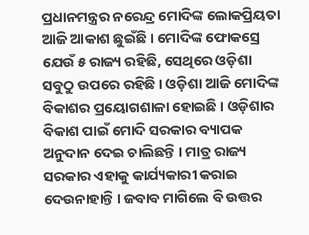ପ୍ରଧାନମନ୍ତ୍ରର ନରେନ୍ଦ୍ର ମୋଦିଙ୍କ ଲୋକପ୍ରିୟତା ଆଜି ଆକାଶ ଛୁଇଁଛି । ମୋଦିଙ୍କ ଫୋକସ୍ରେ ଯେଉଁ ୫ ରାଜ୍ୟ ରହିଛି, ସେଥିରେ ଓଡ଼ିଶା ସବୁଠୁ ଉପରେ ରହିଛି । ଓଡ଼ିଶା ଆଜି ମୋଦିଙ୍କ ବିକାଶର ପ୍ରୟୋଗଶାଳା ହୋଇଛି । ଓଡ଼ିଶାର ବିକାଶ ପାଇଁ ମୋଦି ସରକାର ବ୍ୟାପକ ଅନୁଦାନ ଦେଇ ଚାଲିଛନ୍ତି । ମାତ୍ର ରାଜ୍ୟ ସରକାର ଏହାକୁ କାର୍ଯ୍ୟକାରୀ କରାଇ ଦେଉନାହାନ୍ତି । ଜବାବ ମାଗିଲେ ବି ଉତ୍ତର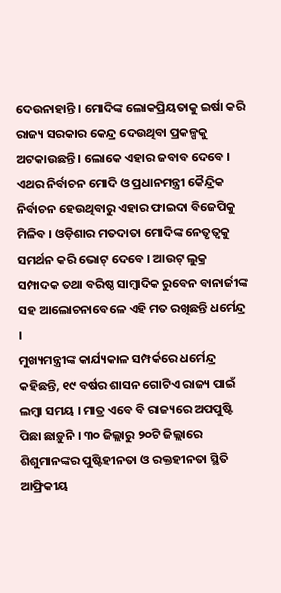ଦେଉନାହାନ୍ତି । ମୋଦିଙ୍କ ଲୋକପ୍ରିୟତାକୁ ଇର୍ଷା କରି ରାଜ୍ୟ ସରକାର କେନ୍ଦ୍ର ଦେଉଥିବା ପ୍ରକଳ୍ପକୁ ଅଟକାଉଛନ୍ତି । ଲୋକେ ଏହାର ଜବାବ ଦେବେ । ଏଥର ନିର୍ବାଚନ ମୋଦି ଓ ପ୍ରଧାନମନ୍ତ୍ରୀ କୈନ୍ଦ୍ରିକ ନିର୍ବାଚନ ହେଉଥିବାରୁ ଏହାର ଫାଇଦା ବିଜେପିକୁ ମିଳିବ । ଓଡ଼ିଶାର ମତଦାତା ମୋଦିଙ୍କ ନେତୃତ୍ୱକୁ ସମର୍ଥନ କରି ଭୋଟ୍ ଦେବେ । ଆଉଟ୍ ଲୁକ୍ର ସମ୍ପାଦକ ତଥା ବରିଷ୍ଠ ସାମ୍ବାଦିକ ରୁବେନ ବାନାର୍ଜୀଙ୍କ ସହ ଆଲୋଚନାବେଳେ ଏହି ମତ ରଖିଛନ୍ତି ଧର୍ମେନ୍ଦ୍ର ।
ମୁଖ୍ୟମନ୍ତ୍ରୀଙ୍କ କାର୍ଯ୍ୟକାଳ ସମ୍ପର୍କରେ ଧର୍ମେନ୍ଦ୍ର କହିଛନ୍ତି, ୧୯ ବର୍ଷର ଶାସନ ଗୋଟିଏ ରାଜ୍ୟ ପାଇଁ ଲମ୍ବା ସମୟ । ମାତ୍ର ଏବେ ବି ରାଜ୍ୟରେ ଅପପୁଷ୍ଟି ପିଛା ଛାଡ଼ୁନି । ୩୦ ଜିଲ୍ଲାରୁ ୨୦ଟି ଜିଲ୍ଲାରେ ଶିଶୁମାନଙ୍କର ପୁଷ୍ଟିହୀନତା ଓ ରକ୍ତହୀନତା ସ୍ଥିତି ଆଫ୍ରିକୀୟ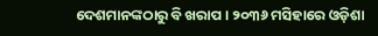ଦେଶମାନଙ୍କଠାରୁ ବି ଖରାପ । ୨୦୩୬ ମସିହାରେ ଓଡ଼ିଶା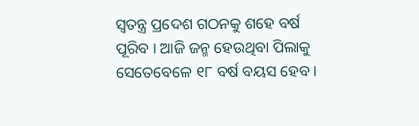ସ୍ୱତନ୍ତ୍ର ପ୍ରଦେଶ ଗଠନକୁ ଶହେ ବର୍ଷ ପୂରିବ । ଆଜି ଜନ୍ମ ହେଉଥିବା ପିଲାକୁ ସେତେବେଳେ ୧୮ ବର୍ଷ ବୟସ ହେବ ।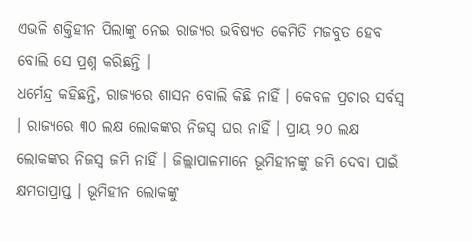ଏଭଳି ଶକ୍ତିହୀନ ପିଲାଙ୍କୁ ନେଇ ରାଜ୍ୟର ଭବିଷ୍ୟତ କେମିତି ମଜବୁତ ହେବ ବୋଲି ସେ ପ୍ରଶ୍ନ କରିଛନ୍ତି ।
ଧର୍ମେନ୍ଦ୍ର କହିଛନ୍ତି, ରାଜ୍ୟରେ ଶାସନ ବୋଲି କିଛି ନାହିଁ । କେବଳ ପ୍ରଚାର ସର୍ବସ୍ୱ । ରାଜ୍ୟରେ ୩୦ ଲକ୍ଷ ଲୋକଙ୍କର ନିଜସ୍ୱ ଘର ନାହିଁ । ପ୍ରାୟ ୨୦ ଲକ୍ଷ ଲୋକଙ୍କର ନିଜସ୍ୱ ଜମି ନାହିଁ । ଜିଲ୍ଲାପାଳମାନେ ଭୂମିହୀନଙ୍କୁ ଜମି ଦେବା ପାଇଁ କ୍ଷମତାପ୍ରାପ୍ତ । ଭୂମିହୀନ ଲୋକଙ୍କୁ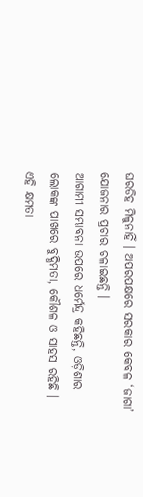ଘରଡିହ ମିଳୁନାହିଁ । ଅପରପକ୍ଷରେ ସରକାର କେବଳ ‘ଜାଗା’ ଯୋଜନାର ପ୍ରଚାର ଚଳାଇଛନ୍ତି ।
ଆଗାମୀ ସମ୍ଭାବନା ଉପରେ ଧର୍ମେନ୍ଦ୍ର କହିଛନ୍ତି, ଓଡ଼ିଶାର ଲୋକଙ୍କ ପାଖରେ ବୁଦ୍ଧିମତା, କୌଶଳ ଓ ସାହସ ରହିଛି । ଏହି କ୍ଷମତା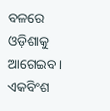ବଳରେ ଓଡ଼ିଶାକୁ ଆଗେଇବ । ଏକବିଂଶ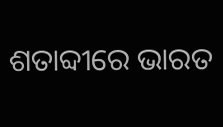ଶତାବ୍ଦୀରେ ଭାରତ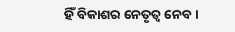ହିଁ ବିକାଶର ନେତୃତ୍ୱ ନେବ ।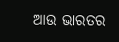ଆଉ ଭାରତର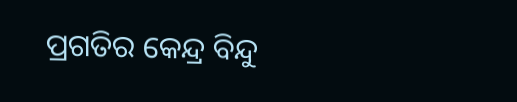ପ୍ରଗତିର କେନ୍ଦ୍ର ବିନ୍ଦୁ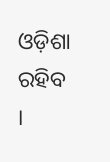ଓଡ଼ିଶା ରହିବ ।